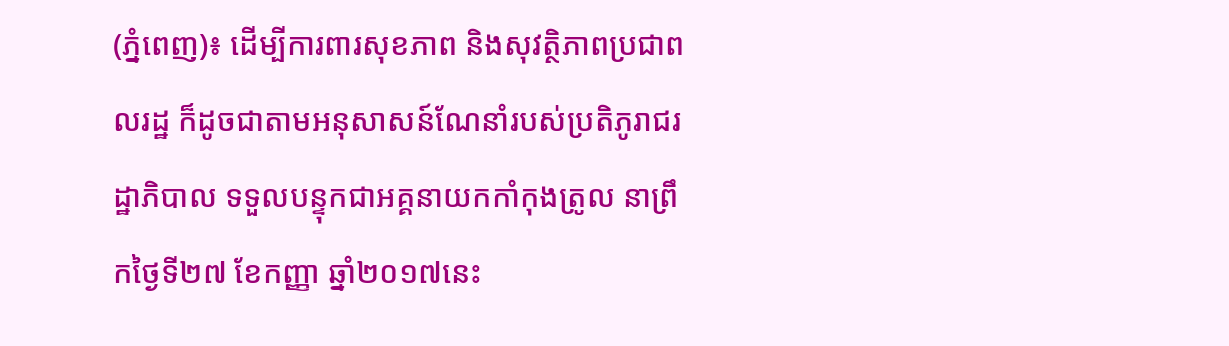(ភ្នំពេញ)៖ ដើម្បីការពារសុខភាព និងសុវត្ថិភាពប្រជាពលរដ្ឋ ក៏ដូចជាតាមអនុសាសន៍ណែនាំរបស់ប្រតិភូរាជរដ្ឋាភិបាល ទទួលបន្ទុកជាអគ្គនាយកកាំកុងត្រូល នាព្រឹកថ្ងៃទី២៧ ខែកញ្ញា ឆ្នាំ២០១៧នេះ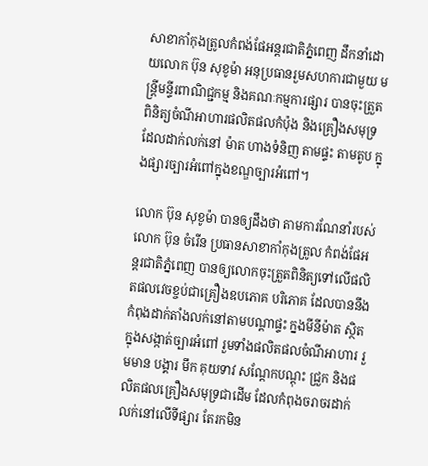សាខាកាំកុងត្រូលកំពង់ផែអន្តរជាតិភ្នំពេញ ដឹកនាំដោយលោក ប៊ុន សុខូម៉ា អនុប្រធានរួមសហការជាមួយ មន្រ្តីមន្ទីរពាណិជ្ជកម្ម និងគណៈកម្មការផ្សារ បានចុះត្រួតពិនិត្យចំណីអាហារផលិតផលកំប៉ុង និងគ្រឿងសមុទ្រ ដែលដាក់លក់នៅ ម៉ាត ហាងទំនិញ តាមផ្ទះ តាមតូប ក្នុងផ្សារច្បារអំពៅក្នុងខណ្ឌច្បារអំពៅ។

លោក ប៊ុន សុខូម៉ា បានឲ្យដឹងថា តាមការណែនាំរបស់ លោក ប៊ុន ចំរើន ប្រធានសាខាកាំកុងត្រូល កំពង់ផែអន្តរជាតិភ្នំពេញ បានឲ្យលោកចុះត្រួតពិនិត្យទៅលើផលិតផលវេចខ្ចប់ជាគ្រឿងឧបភោគ បរិភោគ ដែលបាននឹងកំពុងដាក់តាំងលក់នៅតាមបណ្តាផ្ទះ ក្នងមីនីម៉ាត ស្ថិតក្នុងសង្កាត់ច្បារអំពៅ រួមទាំងផលិតផលចំណីអាហារ រួមមាន បង្គារ មឹក គុយទាវ សណ្តែកបណ្តុះ ជ្រួក និងផលិតផលគ្រឿងសមុទ្រជាដើម ដែលកំពុងចរាចរដាក់លក់នៅលើទីផ្សារ តែរកមិន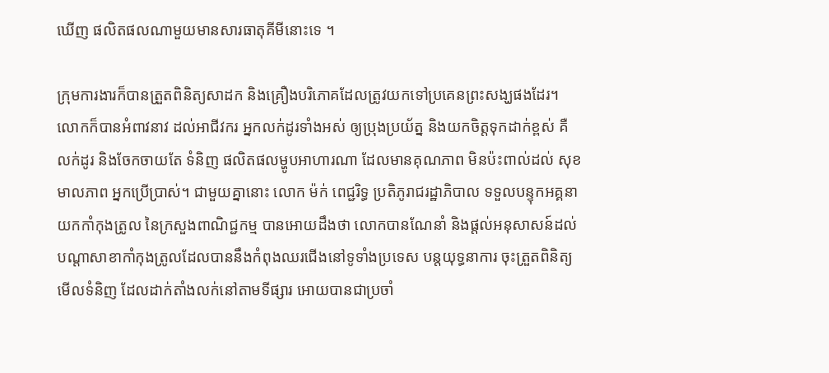ឃើញ ផលិតផលណាមួយមានសារធាតុគីមីនោះទេ ។

ក្រុមការងារក៏បានត្រួតពិនិត្យសាដក និងគ្រឿងបរិភោគដែលត្រូវយកទៅប្រគេនព្រះសង្ឃផងដែរ។  លោកក៏បានអំពាវនាវ ដល់អាជីវករ អ្នកលក់ដូរទាំងអស់ ឲ្យប្រុងប្រយ័ត្ន និងយកចិត្តទុកដាក់ខ្ពស់ គឺលក់ដូរ និងចែកចាយតែ ទំនិញ ផលិតផលម្ហូបអាហារណា ដែលមានគុណភាព មិនប៉ះពាល់ដល់ សុខមាលភាព អ្នកប្រើប្រាស់។ ជាមួយគ្នានោះ លោក ម៉ក់ ពេជ្ជរិទ្ធ ប្រតិភូរាជរដ្ឋាភិបាល ទទួលបន្ទុកអគ្គនាយកកាំកុងត្រូល នៃក្រសួងពាណិជ្ជកម្ម បានអោយដឹងថា លោកបានណែនាំ និងផ្តល់អនុសាសន៍ដល់បណ្តាសាខាកាំកុងត្រូលដែលបាននឹងកំពុងឈរជើងនៅទូទាំងប្រទេស បន្តយុទ្ធនាការ ចុះត្រួតពិនិត្យមើលទំនិញ ដែលដាក់តាំងលក់នៅតាមទីផ្សារ អោយបានជាប្រចាំ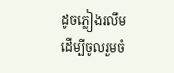ដូចភ្លៀងរលឹម ដើម្បីចូលរួមចំ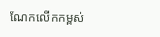ណែកលើកកម្ពស់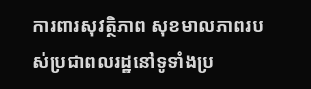ការពារសុវត្ថិភាព សុខមាលភាពរបស់ប្រជាពលរដ្ឋនៅទូទាំងប្រ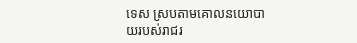ទេស ស្របតាមគោលនយោបាយរបស់រាជរ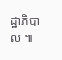ដ្ឋាភិបាល ៕